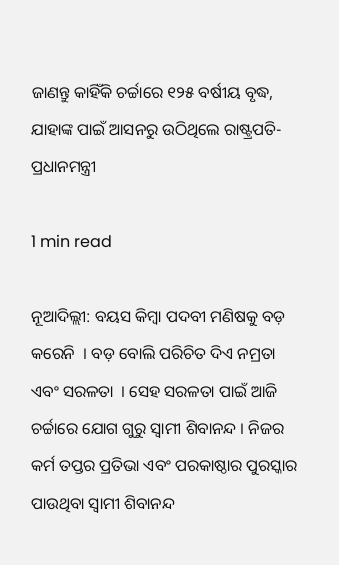ଜାଣନ୍ତୁ କାହିଁକି ଚର୍ଚ୍ଚାରେ ୧୨୫ ବର୍ଷୀୟ ବୃଦ୍ଧ, ଯାହାଙ୍କ ପାଇଁ ଆସନରୁ ଉଠିଥିଲେ ରାଷ୍ଟ୍ରପତି-ପ୍ରଧାନମନ୍ତ୍ରୀ

1 min read

ନୂଆଦିଲ୍ଲୀ: ବୟସ କିମ୍ବା ପଦବୀ ମଣିଷକୁ ବଡ଼ କରେନି  । ବଡ଼ ବୋଲି ପରିଚିତ ଦିଏ ନମ୍ରତା ଏବଂ ସରଳତା  । ସେହ ସରଳତା ପାଇଁ ଆଜି ଚର୍ଚ୍ଚାରେ ଯୋଗ ଗୁରୁ ସ୍ୱାମୀ ଶିବାନନ୍ଦ । ନିଜର କର୍ମ ତପ୍ତର ପ୍ରତିଭା ଏବଂ ପରକାଷ୍ଠାର ପୁରସ୍କାର ପାଉଥିବା ସ୍ୱାମୀ ଶିବାନନ୍ଦ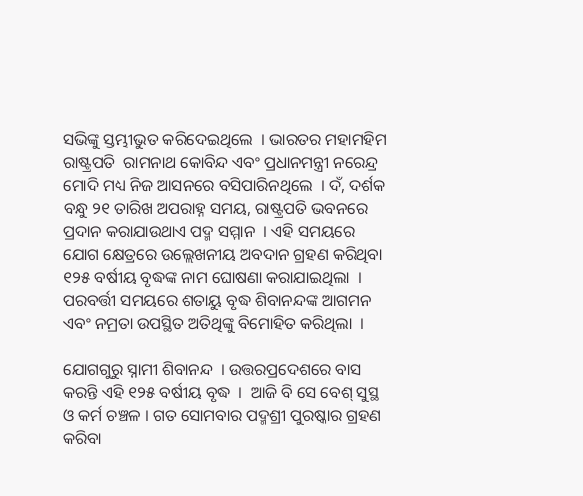ସଭିଙ୍କୁ ସ୍ତମ୍ଭୀଭୁତ କରିଦେଇଥିଲେ  । ଭାରତର ମହାମହିମ ରାଷ୍ଟ୍ରପତି  ରାମନାଥ କୋବିନ୍ଦ ଏବଂ ପ୍ରଧାନମନ୍ତ୍ରୀ ନରେନ୍ଦ୍ର ମୋଦି ମଧ୍ୟ ନିଜ ଆସନରେ ବସିପାରିନଥିଲେ  । ଦଁ, ଦର୍ଶକ ବନ୍ଧୁ ୨୧ ତାରିଖ ଅପରାହ୍ନ ସମୟ, ରାଷ୍ଟ୍ରପତି ଭବନରେ ପ୍ରଦାନ କରାଯାଉଥାଏ ପଦ୍ମ ସମ୍ମାନ  । ଏହି ସମୟରେ ଯୋଗ କ୍ଷେତ୍ରରେ ଉଲ୍ଲେଖନୀୟ ଅବଦାନ ଗ୍ରହଣ କରିଥିବା ୧୨୫ ବର୍ଷୀୟ ବୃଦ୍ଧଙ୍କ ନାମ ଘୋଷଣା କରାଯାଇଥିଲା  । ପରବର୍ତ୍ତୀ ସମୟରେ ଶତାୟୁ ବୃଦ୍ଧ ଶିବାନନ୍ଦଙ୍କ ଆଗମନ ଏବଂ ନମ୍ରତା ଉପସ୍ଥିତ ଅତିଥିଙ୍କୁ ବିମୋହିତ କରିଥିଲା  ।

ଯୋଗଗୁରୁ ସ୍ନାମୀ ଶିବାନନ୍ଦ  । ଉତ୍ତରପ୍ରଦେଶରେ ବାସ କରନ୍ତି ଏହି ୧୨୫ ବର୍ଷୀୟ ବୃଦ୍ଧ  ।  ଆଜି ବି ସେ ବେଶ୍ ସୁସ୍ଥ ଓ କର୍ମ ଚଞ୍ଚଳ । ଗତ ସୋମବାର ପଦ୍ମଶ୍ରୀ ପୁରଷ୍କାର ଗ୍ରହଣ କରିବା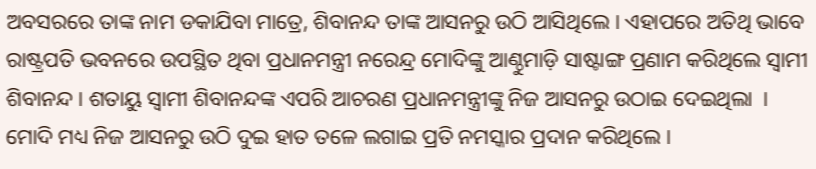ଅବସରରେ ତାଙ୍କ ନାମ ଡକାଯିବା ମାତ୍ରେ, ଶିବାନନ୍ଦ ତାଙ୍କ ଆସନରୁ ଉଠି ଆସିଥିଲେ । ଏହାପରେ ଅତିଥି ଭାବେ ରାଷ୍ଟ୍ରପତି ଭବନରେ ଉପସ୍ଥିତ ଥିବା ପ୍ରଧାନମନ୍ତ୍ରୀ ନରେନ୍ଦ୍ର ମୋଦିଙ୍କୁ ଆଣ୍ଠୁମାଡ଼ି ସାଷ୍ଟାଙ୍ଗ ପ୍ରଣାମ କରିଥିଲେ ସ୍ୱାମୀ ଶିବାନନ୍ଦ । ଶତାୟୁ ସ୍ୱାମୀ ଶିବାନନ୍ଦଙ୍କ ଏପରି ଆଚରଣ ପ୍ରଧାନମନ୍ତ୍ରୀଙ୍କୁ ନିଜ ଆସନରୁ ଉଠାଇ ଦେଇଥିଲା  ।  ମୋଦି ମଧ୍ୟ ନିଜ ଆସନରୁ ଉଠି ଦୁଇ ହାତ ତଳେ ଲଗାଇ ପ୍ରତି ନମସ୍କାର ପ୍ରଦାନ କରିଥିଲେ ।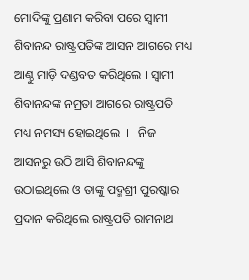ମୋଦିଙ୍କୁ ପ୍ରଣାମ କରିବା ପରେ ସ୍ୱାମୀ ଶିବାନନ୍ଦ ରାଷ୍ଟ୍ରପତିଙ୍କ ଆସନ ଆଗରେ ମଧ୍ୟ ଆଣ୍ଠୁ ମାଡ଼ି ଦଣ୍ଡବତ କରିଥିଲେ । ସ୍ୱାମୀ ଶିବାନନ୍ଦଙ୍କ ନମ୍ରତା ଆଗରେ ରାଷ୍ଟ୍ରପତି ମଧ୍ୟ ନମସ୍ୟ ହୋଇଥିଲେ  ।   ନିଜ ଆସନରୁ ଉଠି ଆସି ଶିବାନନ୍ଦଙ୍କୁ ଉଠାଇଥିଲେ ଓ ତାଙ୍କୁ ପଦ୍ମଶ୍ରୀ ପୁରଷ୍କାର ପ୍ରଦାନ କରିଥିଲେ ରାଷ୍ଟ୍ରପତି ରାମନାଥ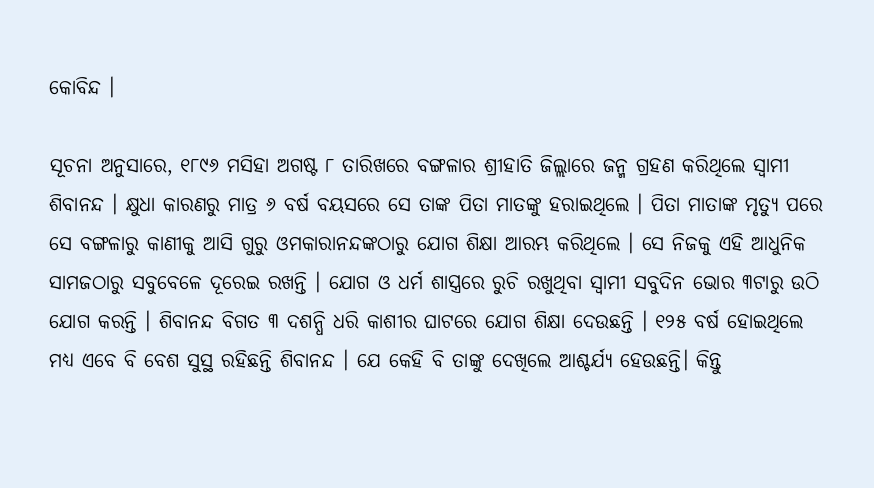କୋବିନ୍ଦ ।

ସୂଚନା ଅନୁସାରେ, ୧୮୯୬ ମସିହା ଅଗଷ୍ଟ ୮ ତାରିଖରେ ବଙ୍ଗଳାର ଶ୍ରୀହାତି ଜିଲ୍ଲାରେ ଜନ୍ମ ଗ୍ରହଣ କରିଥିଲେ ସ୍ୱାମୀ ଶିବାନନ୍ଦ । କ୍ଷୁଧା କାରଣରୁ ମାତ୍ର ୬ ବର୍ଷ ବୟସରେ ସେ ତାଙ୍କ ପିତା ମାତଙ୍କୁ ହରାଇଥିଲେ । ପିତା ମାତାଙ୍କ ମୃତ୍ୟୁ ପରେ ସେ ବଙ୍ଗଳାରୁ କାଣୀକୁ ଆସି ଗୁରୁ ଓମକାରାନନ୍ଦଙ୍କଠାରୁ ଯୋଗ ଶିକ୍ଷା ଆରମ୍ଭ କରିଥିଲେ । ସେ ନିଜକୁ ଏହି ଆଧୁନିକ ସାମଜଠାରୁ ସବୁବେଳେ ଦୂରେଇ ରଖନ୍ତି । ଯୋଗ ଓ ଧର୍ମ ଶାସ୍ତ୍ରରେ ରୁଚି ରଖୁଥିବା ସ୍ୱାମୀ ସବୁଦିନ ଭୋର ୩ଟାରୁ ଉଠି ଯୋଗ କରନ୍ତି । ଶିବାନନ୍ଦ ବିଗତ ୩ ଦଶନ୍ଧି ଧରି କାଶୀର ଘାଟରେ ଯୋଗ ଶିକ୍ଷା ଦେଉଛନ୍ତି । ୧୨୫ ବର୍ଷ ହୋଇଥିଲେ ମଧ୍ୟ ଏବେ ବି ବେଶ ସୁସ୍ଥ ରହିଛନ୍ତି ଶିବାନନ୍ଦ । ଯେ କେହି ବି ତାଙ୍କୁ ଦେଖିଲେ ଆଶ୍ଚର୍ଯ୍ୟ ହେଉଛନ୍ତି। କିନ୍ତୁ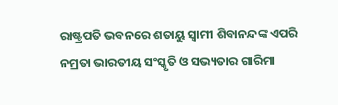ରାଷ୍ଟ୍ରପତି ଭବନରେ ଶତାୟୁ ସ୍ୱାମୀ ଶିବାନନ୍ଦଙ୍କ ଏପରି ନମ୍ରତା ଭାରତୀୟ ସଂସ୍କୃତି ଓ ସଭ୍ୟତାର ଗାରିମା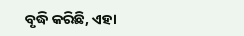ବୃଦ୍ଧି କରିଛି, ଏହା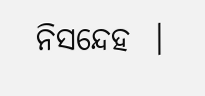ନିସନ୍ଦେହ  ।